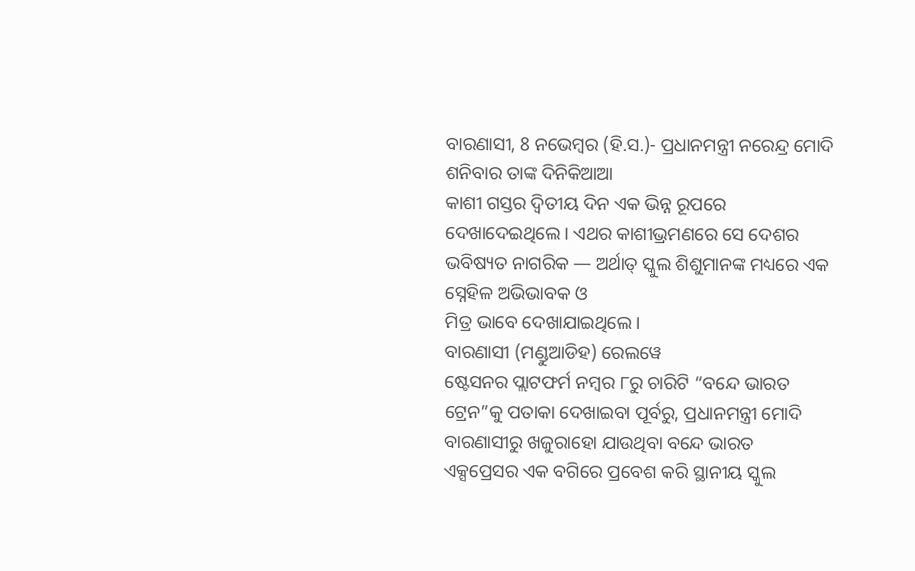ବାରଣାସୀ, 8 ନଭେମ୍ବର (ହି.ସ.)- ପ୍ରଧାନମନ୍ତ୍ରୀ ନରେନ୍ଦ୍ର ମୋଦି ଶନିବାର ତାଙ୍କ ଦିନିକିଆଆ
କାଶୀ ଗସ୍ତର ଦ୍ୱିତୀୟ ଦିନ ଏକ ଭିନ୍ନ ରୂପରେ ଦେଖାଦେଇଥିଲେ । ଏଥର କାଶୀଭ୍ରମଣରେ ସେ ଦେଶର ଭବିଷ୍ୟତ ନାଗରିକ — ଅର୍ଥାତ୍ ସ୍କୁଲ ଶିଶୁମାନଙ୍କ ମଧ୍ୟରେ ଏକ ସ୍ନେହିଳ ଅଭିଭାବକ ଓ
ମିତ୍ର ଭାବେ ଦେଖାଯାଇଥିଲେ।
ବାରଣାସୀ (ମଣ୍ଡୁଆଡିହ) ରେଲୱେ
ଷ୍ଟେସନର ପ୍ଲାଟଫର୍ମ ନମ୍ବର ୮ରୁ ଚାରିଟି “ବନ୍ଦେ ଭାରତ ଟ୍ରେନ”କୁ ପତାକା ଦେଖାଇବା ପୂର୍ବରୁ, ପ୍ରଧାନମନ୍ତ୍ରୀ ମୋଦି ବାରଣାସୀରୁ ଖଜୁରାହୋ ଯାଉଥିବା ବନ୍ଦେ ଭାରତ
ଏକ୍ସପ୍ରେସର ଏକ ବଗିରେ ପ୍ରବେଶ କରି ସ୍ଥାନୀୟ ସ୍କୁଲ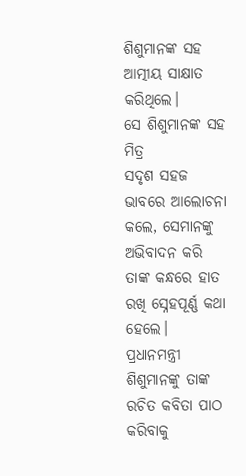ଶିଶୁମାନଙ୍କ ସହ ଆତ୍ମୀୟ ସାକ୍ଷାତ କରିଥିଲେ।
ସେ ଶିଶୁମାନଙ୍କ ସହ ମିତ୍ର
ସଦୃଶ ସହଜ ଭାବରେ ଆଲୋଚନା କଲେ, ସେମାନଙ୍କୁ ଅଭିବାଦନ କରି ତାଙ୍କ କନ୍ଧରେ ହାତ ରଖି ସ୍ନେହପୂର୍ଣ୍ଣ କଥା ହେଲେ।
ପ୍ରଧାନମନ୍ତ୍ରୀ ଶିଶୁମାନଙ୍କୁ ତାଙ୍କ ରଚିତ କବିତା ପାଠ କରିବାକୁ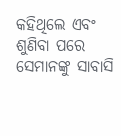କହିଥିଲେ ଏବଂ ଶୁଣିବା ପରେ
ସେମାନଙ୍କୁ ସାବାସି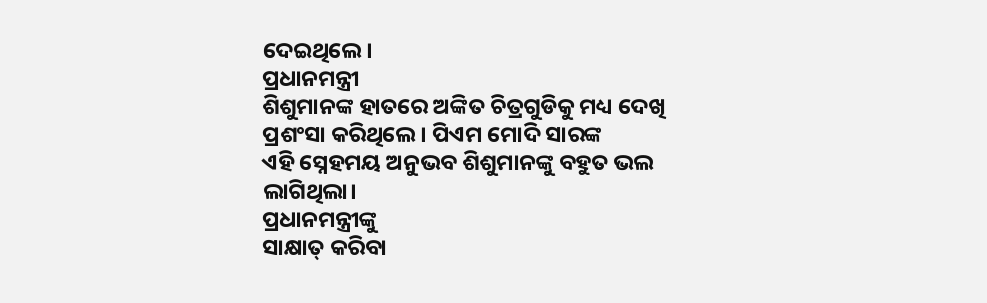ଦେଇଥିଲେ।
ପ୍ରଧାନମନ୍ତ୍ରୀ
ଶିଶୁମାନଙ୍କ ହାତରେ ଅଙ୍କିତ ଚିତ୍ରଗୁଡିକୁ ମଧ୍ୟ ଦେଖି ପ୍ରଶଂସା କରିଥିଲେ। ପିଏମ ମୋଦି ସାରଙ୍କ
ଏହି ସ୍ନେହମୟ ଅନୁଭବ ଶିଶୁମାନଙ୍କୁ ବହୁତ ଭଲ ଲାଗିଥିଲା।
ପ୍ରଧାନମନ୍ତ୍ରୀଙ୍କୁ
ସାକ୍ଷାତ୍ କରିବା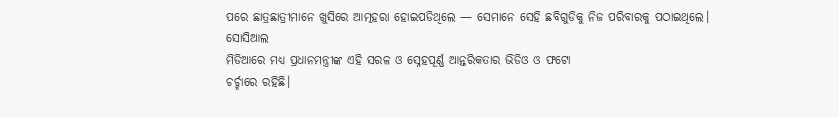ପରେ ଛାତ୍ରଛାତ୍ରୀମାନେ ଖୁସିରେ ଆତ୍ମହରା ହୋଇପଡିଥିଲେ — ସେମାନେ ସେହି ଛବିଗୁଡିକୁ ନିଜ ପରିବାରକୁ ପଠାଇଥିଲେ। ସୋସିଆଲ
ମିଡିଆରେ ମଧ୍ୟ ପ୍ରଧାନମନ୍ତ୍ରୀଙ୍କ ଏହି ସରଳ ଓ ସ୍ନେହପୂର୍ଣ୍ଣ ଆନ୍ତରିକତାର ଭିଡିଓ ଓ ଫଟୋ
ଚର୍ଚ୍ଚାରେ ରହିଛି।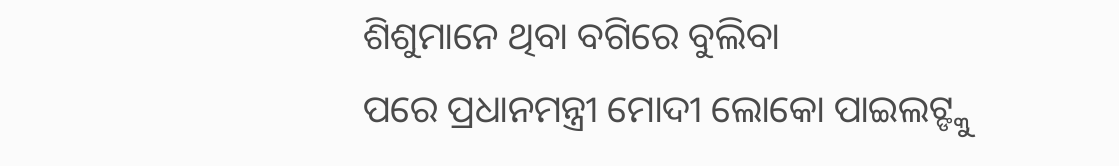ଶିଶୁମାନେ ଥିବା ବଗିରେ ବୁଲିବା
ପରେ ପ୍ରଧାନମନ୍ତ୍ରୀ ମୋଦୀ ଲୋକୋ ପାଇଲଟ୍ଙ୍କୁ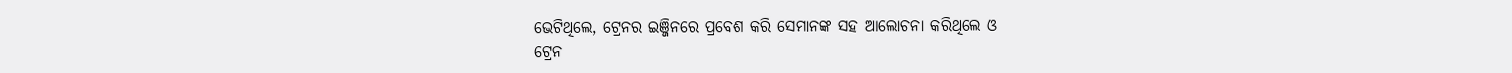ଭେଟିଥିଲେ, ଟ୍ରେନର ଇଞ୍ଜିନରେ ପ୍ରବେଶ କରି ସେମାନଙ୍କ ସହ ଆଲୋଚନା କରିଥିଲେ ଓ
ଟ୍ରେନ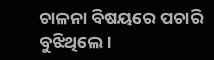ଚାଳନା ବିଷୟରେ ପଚାରି ବୁଝିଥିଲେ ।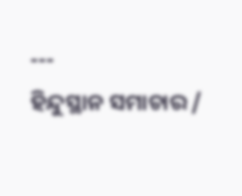---
ହିନ୍ଦୁସ୍ଥାନ ସମାଚାର /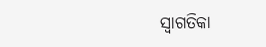ସ୍ୱାଗତିକା